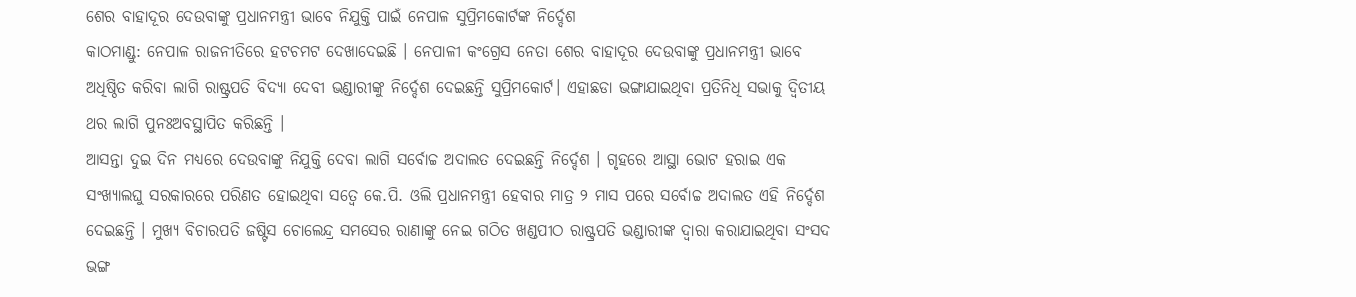ଶେର ବାହାଦୂର ଦେଉବାଙ୍କୁ ପ୍ରଧାନମନ୍ତ୍ରୀ ଭାବେ ନିଯୁକ୍ତି ପାଇଁ ନେପାଳ ସୁପ୍ରିମକୋର୍ଟଙ୍କ ନିର୍ଦ୍ଦେଶ
କାଠମାଣ୍ଡୁ: ନେପାଳ ରାଜନୀତିରେ ହଟଚମଟ ଦେଖାଦେଇଛି । ନେପାଳୀ କଂଗ୍ରେସ ନେତା ଶେର ବାହାଦୂର ଦେଉବାଙ୍କୁ ପ୍ରଧାନମନ୍ତ୍ରୀ ଭାବେ ଅଧିଷ୍ଠିତ କରିବା ଲାଗି ରାଷ୍ଟ୍ରପତି ବିଦ୍ୟା ଦେବୀ ଭଣ୍ଡାରୀଙ୍କୁ ନିର୍ଦ୍ଦେଶ ଦେଇଛନ୍ତି ସୁପ୍ରିମକୋର୍ଟ। ଏହାଛଡା ଭଙ୍ଗାଯାଇଥିବା ପ୍ରତିନିଧି ସଭାକୁ ଦ୍ୱିତୀୟ ଥର ଲାଗି ପୁନଃଅବସ୍ଥାପିତ କରିଛନ୍ତି ।
ଆସନ୍ତା ଦୁଇ ଦିନ ମଧ୍ୟରେ ଦେଉବାଙ୍କୁ ନିଯୁକ୍ତି ଦେବା ଲାଗି ସର୍ବୋଚ୍ଚ ଅଦାଲତ ଦେଇଛନ୍ତି ନିର୍ଦ୍ଦେଶ । ଗୃହରେ ଆସ୍ଥା ଭୋଟ ହରାଇ ଏକ ସଂଖ୍ୟାଲଘୁ ସରକାରରେ ପରିଣତ ହୋଇଥିବା ସତ୍ୱେ କେ.ପି. ଓଲି ପ୍ରଧାନମନ୍ତ୍ରୀ ହେବାର ମାତ୍ର ୨ ମାସ ପରେ ସର୍ବୋଚ୍ଚ ଅଦାଲତ ଏହି ନିର୍ଦ୍ଦେଶ ଦେଇଛନ୍ତି । ମୁଖ୍ୟ ବିଚାରପତି ଜଷ୍ଟିସ ଚୋଲେନ୍ଦ୍ର ସମସେର ରାଣାଙ୍କୁ ନେଇ ଗଠିତ ଖଣ୍ଡପୀଠ ରାଷ୍ଟ୍ରପତି ଭଣ୍ଡାରୀଙ୍କ ଦ୍ୱାରା କରାଯାଇଥିବା ସଂସଦ ଭଙ୍ଗ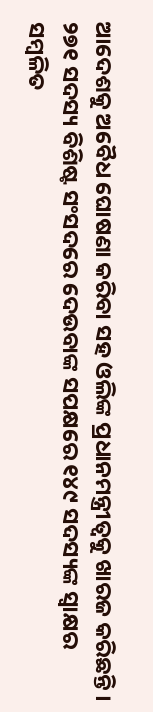ଆଦେଶକୁ ଅବୈଧ ଘୋଷଣା କରିବା ସହ ଓଲିଙ୍କ ପ୍ରଧାନମନ୍ତ୍ରୀତ୍ୱକୁ ଖାରଜ କରିଛନ୍ତି ।
୨୭୧ ସଦସ୍ୟ ବିଶିଷ୍ଟ ସଂସଦରେ ଦେଉବାଙ୍କ ସପକ୍ଷରେ ୧୪୯ ସଦସ୍ୟଙ୍କ ସ୍ୱାକ୍ଷର ସମ୍ବଳିତ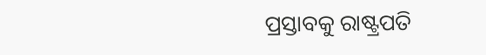ପ୍ରସ୍ତାବକୁ ରାଷ୍ଟ୍ରପତି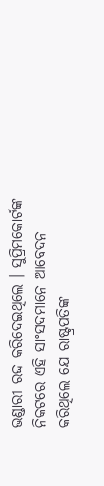ଭଣ୍ଡାରୀ ରଦ୍ଦ କରିଦେଇଥିଲେ । ସୁପ୍ରିମକୋର୍ଟଙ୍କ ନିକଟରେ ଏହି ସାଂସଦମାନେ ଆବେଦନ କରିଥିଲେ ଯେ ରାଷ୍ଟ୍ରପତିଙ୍କ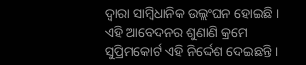ଦ୍ୱାରା ସାମ୍ବିଧାନିକ ଉଲ୍ଲଂଘନ ହୋଇଛି । ଏହି ଆବେଦନର ଶୁଣାଣି କ୍ରମେ ସୁପ୍ରିମକୋର୍ଟ ଏହି ନିର୍ଦ୍ଦେଶ ଦେଇଛନ୍ତି ।